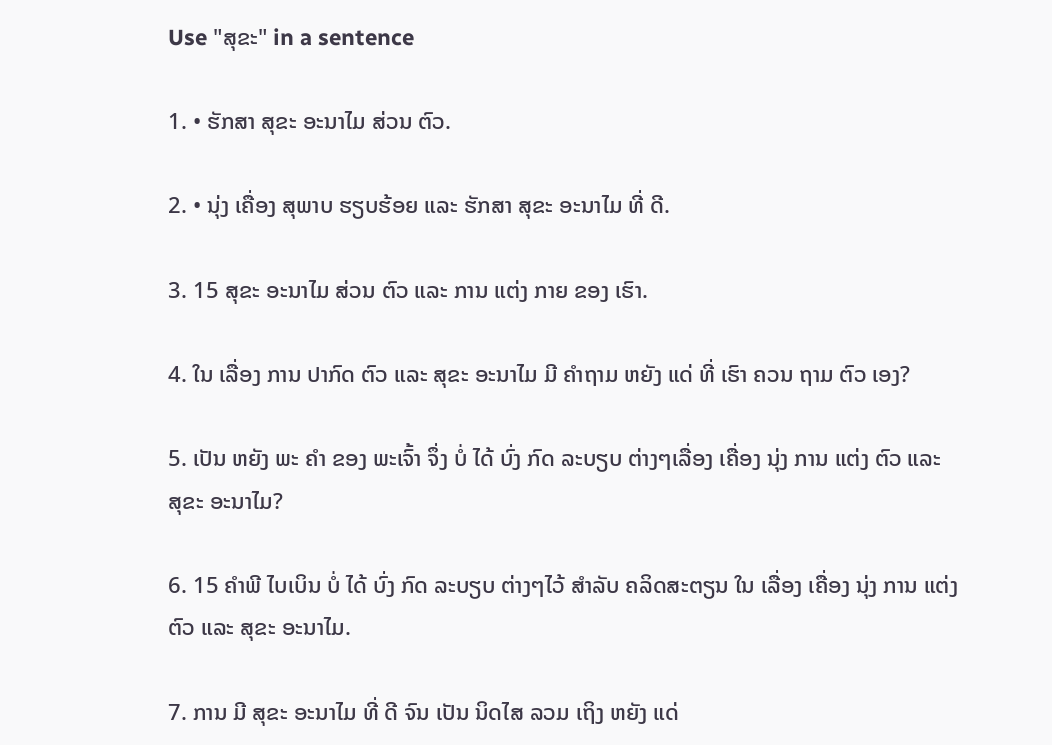Use "ສຸຂະ" in a sentence

1. • ຮັກສາ ສຸຂະ ອະນາໄມ ສ່ວນ ຕົວ.

2. • ນຸ່ງ ເຄື່ອງ ສຸພາບ ຮຽບຮ້ອຍ ແລະ ຮັກສາ ສຸຂະ ອະນາໄມ ທີ່ ດີ.

3. 15 ສຸຂະ ອະນາໄມ ສ່ວນ ຕົວ ແລະ ການ ແຕ່ງ ກາຍ ຂອງ ເຮົາ.

4. ໃນ ເລື່ອງ ການ ປາກົດ ຕົວ ແລະ ສຸຂະ ອະນາໄມ ມີ ຄໍາຖາມ ຫຍັງ ແດ່ ທີ່ ເຮົາ ຄວນ ຖາມ ຕົວ ເອງ?

5. ເປັນ ຫຍັງ ພະ ຄໍາ ຂອງ ພະເຈົ້າ ຈຶ່ງ ບໍ່ ໄດ້ ບົ່ງ ກົດ ລະບຽບ ຕ່າງໆເລື່ອງ ເຄື່ອງ ນຸ່ງ ການ ແຕ່ງ ຕົວ ແລະ ສຸຂະ ອະນາໄມ?

6. 15 ຄໍາພີ ໄບເບິນ ບໍ່ ໄດ້ ບົ່ງ ກົດ ລະບຽບ ຕ່າງໆໄວ້ ສໍາລັບ ຄລິດສະຕຽນ ໃນ ເລື່ອງ ເຄື່ອງ ນຸ່ງ ການ ແຕ່ງ ຕົວ ແລະ ສຸຂະ ອະນາໄມ.

7. ການ ມີ ສຸຂະ ອະນາໄມ ທີ່ ດີ ຈົນ ເປັນ ນິດໄສ ລວມ ເຖິງ ຫຍັງ ແດ່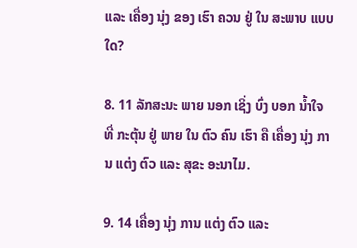ແລະ ເຄື່ອງ ນຸ່ງ ຂອງ ເຮົາ ຄວນ ຢູ່ ໃນ ສະພາບ ແບບ ໃດ?

8. 11 ລັກສະນະ ພາຍ ນອກ ເຊິ່ງ ບົ່ງ ບອກ ນໍ້າໃຈ ທີ່ ກະຕຸ້ນ ຢູ່ ພາຍ ໃນ ຕົວ ຄົນ ເຮົາ ຄື ເຄື່ອງ ນຸ່ງ ການ ແຕ່ງ ຕົວ ແລະ ສຸຂະ ອະນາໄມ.

9. 14 ເຄື່ອງ ນຸ່ງ ການ ແຕ່ງ ຕົວ ແລະ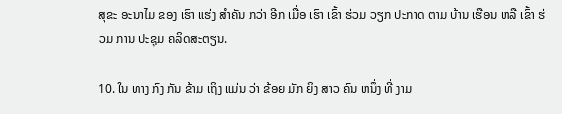ສຸຂະ ອະນາໄມ ຂອງ ເຮົາ ແຮ່ງ ສໍາຄັນ ກວ່າ ອີກ ເມື່ອ ເຮົາ ເຂົ້າ ຮ່ວມ ວຽກ ປະກາດ ຕາມ ບ້ານ ເຮືອນ ຫລື ເຂົ້າ ຮ່ວມ ການ ປະຊຸມ ຄລິດສະຕຽນ.

10. ໃນ ທາງ ກົງ ກັນ ຂ້າມ ເຖິງ ແມ່ນ ວ່າ ຂ້ອຍ ມັກ ຍິງ ສາວ ຄົນ ຫນຶ່ງ ທີ່ ງາມ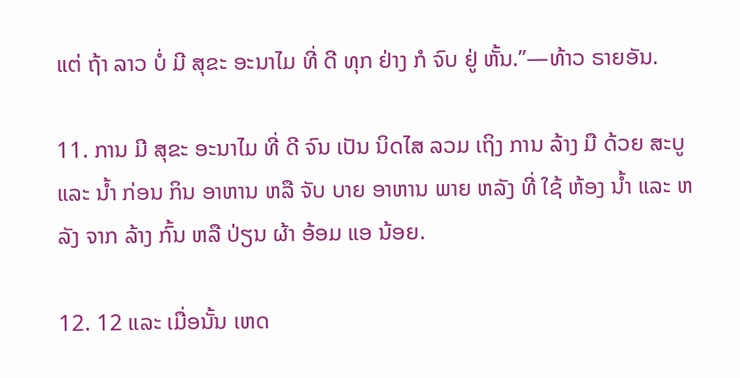ແຕ່ ຖ້າ ລາວ ບໍ່ ມີ ສຸຂະ ອະນາໄມ ທີ່ ດີ ທຸກ ຢ່າງ ກໍ ຈົບ ຢູ່ ຫັ້ນ.”—ທ້າວ ຣາຍອັນ.

11. ການ ມີ ສຸຂະ ອະນາໄມ ທີ່ ດີ ຈົນ ເປັນ ນິດໄສ ລວມ ເຖິງ ການ ລ້າງ ມື ດ້ວຍ ສະບູ ແລະ ນໍ້າ ກ່ອນ ກິນ ອາຫານ ຫລື ຈັບ ບາຍ ອາຫານ ພາຍ ຫລັງ ທີ່ ໃຊ້ ຫ້ອງ ນໍ້າ ແລະ ຫລັງ ຈາກ ລ້າງ ກົ້ນ ຫລື ປ່ຽນ ຜ້າ ອ້ອມ ແອ ນ້ອຍ.

12. 12 ແລະ ເມື່ອນັ້ນ ເຫດ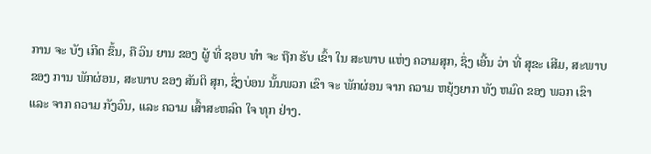ການ ຈະ ບັງ ເກີດ ຂຶ້ນ, ຄື ວິນ ຍານ ຂອງ ຜູ້ ທີ່ ຊອບ ທໍາ ຈະ ຖືກ ຮັບ ເຂົ້າ ໃນ ສະພາບ ແຫ່ງ ຄວາມສຸກ, ຊຶ່ງ ເອີ້ນ ວ່າ ທີ່ ສຸຂະ ເສີມ, ສະພາບ ຂອງ ການ ພັກຜ່ອນ, ສະພາບ ຂອງ ສັນຕິ ສຸກ, ຊຶ່ງບ່ອນ ນັ້ນພວກ ເຂົາ ຈະ ພັກຜ່ອນ ຈາກ ຄວາມ ຫຍຸ້ງຍາກ ທັງ ຫມົດ ຂອງ ພວກ ເຂົາ ແລະ ຈາກ ຄວາມ ກັງວົນ, ແລະ ຄວາມ ເສົ້າສະຫລົດ ໃຈ ທຸກ ຢ່າງ.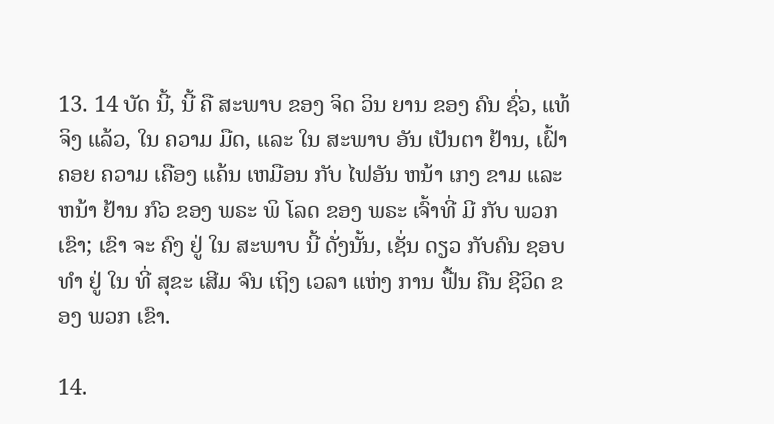13. 14 ບັດ ນີ້, ນີ້ ຄື ສະພາບ ຂອງ ຈິດ ວິນ ຍານ ຂອງ ຄົນ ຊົ່ວ, ແທ້ ຈິງ ແລ້ວ, ໃນ ຄວາມ ມືດ, ແລະ ໃນ ສະພາບ ອັນ ເປັນຕາ ຢ້ານ, ເຝົ້າຄອຍ ຄວາມ ເຄືອງ ແຄ້ນ ເຫມືອນ ກັບ ໄຟອັນ ຫນ້າ ເກງ ຂາມ ແລະ ຫນ້າ ຢ້ານ ກົວ ຂອງ ພຣະ ພິ ໂລດ ຂອງ ພຣະ ເຈົ້າທີ່ ມີ ກັບ ພວກ ເຂົາ; ເຂົາ ຈະ ຄົງ ຢູ່ ໃນ ສະພາບ ນີ້ ດັ່ງນັ້ນ, ເຊັ່ນ ດຽວ ກັບຄົນ ຊອບ ທໍາ ຢູ່ ໃນ ທີ່ ສຸຂະ ເສີມ ຈົນ ເຖິງ ເວລາ ແຫ່ງ ການ ຟື້ນ ຄືນ ຊີວິດ ຂອງ ພວກ ເຂົາ.

14.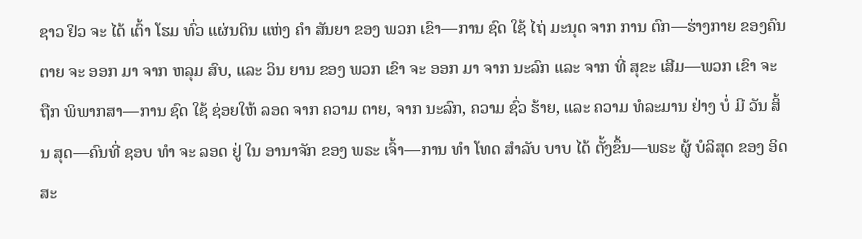ຊາວ ຢິວ ຈະ ໄດ້ ເຕົ້າ ໂຮມ ທົ່ວ ແຜ່ນດິນ ແຫ່ງ ຄໍາ ສັນຍາ ຂອງ ພວກ ເຂົາ—ການ ຊົດ ໃຊ້ ໄຖ່ ມະນຸດ ຈາກ ການ ຕົກ—ຮ່າງກາຍ ຂອງຄົນຕາຍ ຈະ ອອກ ມາ ຈາກ ຫລຸມ ສົບ, ແລະ ວິນ ຍານ ຂອງ ພວກ ເຂົາ ຈະ ອອກ ມາ ຈາກ ນະລົກ ແລະ ຈາກ ທີ່ ສຸຂະ ເສີມ—ພວກ ເຂົາ ຈະ ຖືກ ພິພາກສາ—ການ ຊົດ ໃຊ້ ຊ່ອຍໃຫ້ ລອດ ຈາກ ຄວາມ ຕາຍ, ຈາກ ນະລົກ, ຄວາມ ຊົ່ວ ຮ້າຍ, ແລະ ຄວາມ ທໍລະມານ ຢ່າງ ບໍ່ ມີ ວັນ ສິ້ນ ສຸດ—ຄົນທີ່ ຊອບ ທໍາ ຈະ ລອດ ຢູ່ ໃນ ອານາຈັກ ຂອງ ພຣະ ເຈົ້າ—ການ ທໍາ ໂທດ ສໍາລັບ ບາບ ໄດ້ ຕັ້ງຂຶ້ນ—ພຣະ ຜູ້ ບໍລິສຸດ ຂອງ ອິດ ສະ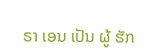ຣາ ເອນ ເປັນ ຜູ້ ຮັກ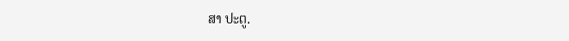ສາ ປະຕູ.